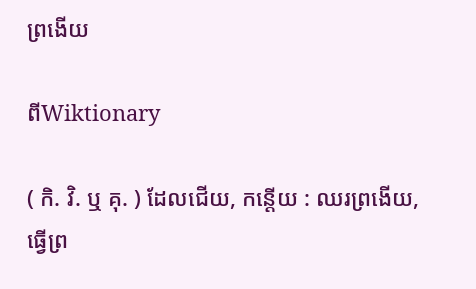ព្រងើយ

ពីWiktionary

( កិ. វិ. ឬ គុ. ) ដែលជើយ, កន្ដើយ : ឈរព្រងើយ, ធ្វើព្រ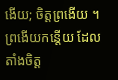ងើយ; ចិត្តព្រងើយ ។ ព្រងើយកន្តើយ ដែលតាំងចិត្ត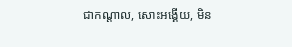ជាកណ្ដាល, សោះអង្គើយ, មិន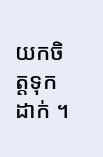យកចិត្តទុកដាក់ ។